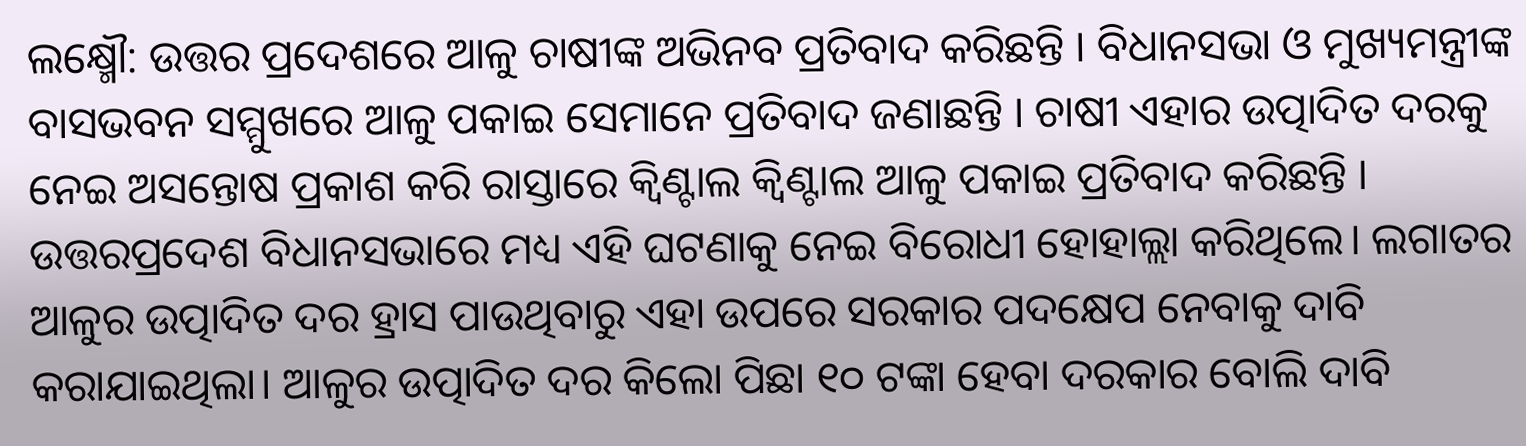ଲକ୍ଷ୍ମୌ: ଉତ୍ତର ପ୍ରଦେଶରେ ଆଳୁ ଚାଷୀଙ୍କ ଅଭିନବ ପ୍ରତିବାଦ କରିଛନ୍ତି । ବିଧାନସଭା ଓ ମୁଖ୍ୟମନ୍ତ୍ରୀଙ୍କ ବାସଭବନ ସମ୍ମୁଖରେ ଆଳୁ ପକାଇ ସେମାନେ ପ୍ରତିବାଦ ଜଣାଛନ୍ତି । ଚାଷୀ ଏହାର ଉତ୍ପାଦିତ ଦରକୁ ନେଇ ଅସନ୍ତୋଷ ପ୍ରକାଶ କରି ରାସ୍ତାରେ କ୍ୱିଣ୍ଟାଲ କ୍ୱିଣ୍ଟାଲ ଆଳୁ ପକାଇ ପ୍ରତିବାଦ କରିଛନ୍ତି । ଉତ୍ତରପ୍ରଦେଶ ବିଧାନସଭାରେ ମଧ୍ୟ ଏହି ଘଟଣାକୁ ନେଇ ବିରୋଧୀ ହୋହାଲ୍ଲା କରିଥିଲେ। ଲଗାତର ଆଳୁର ଉତ୍ପାଦିତ ଦର ହ୍ରାସ ପାଉଥିବାରୁ ଏହା ଉପରେ ସରକାର ପଦକ୍ଷେପ ନେବାକୁ ଦାବି କରାଯାଇଥିଲା। ଆଳୁର ଉତ୍ପାଦିତ ଦର କିଲୋ ପିଛା ୧୦ ଟଙ୍କା ହେବା ଦରକାର ବୋଲି ଦାବି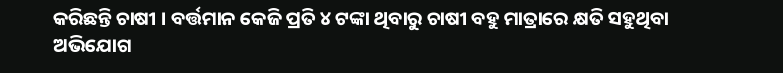କରିଛନ୍ତି ଚାଷୀ । ବର୍ତ୍ତମାନ କେଜି ପ୍ରତି ୪ ଟଙ୍କା ଥିବାରୁ ଚାଷୀ ବହୁ ମାତ୍ରାରେ କ୍ଷତି ସହୁଥିବା ଅଭିଯୋଗ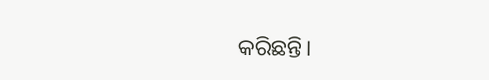କରିଛନ୍ତି।